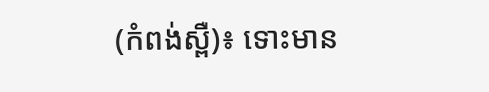(កំពង់ស្ពឺ)៖ ទោះមាន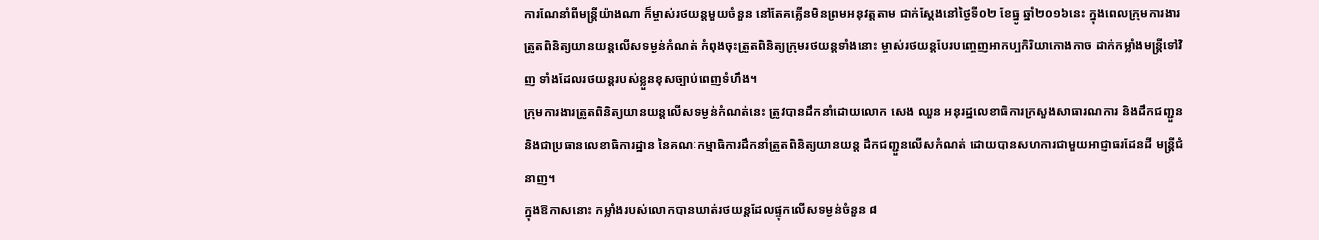ការណែនាំពីមន្រ្តីយ៉ាងណា ក៏ម្ចាស់រថយន្តមួយចំនួន នៅតែគគ្លើនមិនព្រមអនុវត្តតាម ជាក់ស្ដែងនៅថ្ងៃទី០២ ខែធ្នូ ឆ្នាំ២០១៦នេះ ក្នុងពេលក្រុមការងារត្រូតពិនិត្យយានយន្តលើសទម្ងន់កំណត់ កំពុងចុះត្រួតពិនិត្យក្រុមរថយន្តទាំងនោះ ម្ចាស់រថយន្តបែរបញ្ចេញអាកប្បកិរិយាកោងកាច ដាក់កម្លាំងមន្រ្តីទៅវិញ ទាំងដែលរថយន្តរបស់ខ្លួនខុសច្បាប់ពេញទំហឹង។
ក្រុមការងារត្រូតពិនិត្យយានយន្តលើសទម្ងន់កំណត់នេះ ត្រូវបានដឹកនាំដោយលោក សេង ឈួន អនុរដ្ឋលេខាធិការក្រសួងសាធារណការ និងដឹកជញ្ជួន និងជាប្រធានលេខាធិការដ្ឋាន នៃគណៈកម្មាធិការដឹកនាំត្រួតពិនិត្យយានយន្ត ដឹកជញ្ជួនលើសកំណត់ ដោយបានសហការជាមួយអាជ្ញាធរដែនដី មន្ត្រីជំនាញ។
ក្នុងឱកាសនោះ កម្លាំងរបស់លោកបានឃាត់រថយន្តដែលផ្ទុកលើសទម្ងន់ចំនួន ៨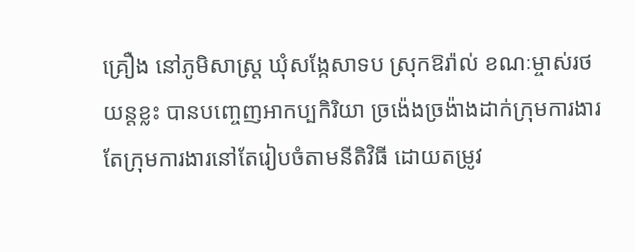គ្រឿង នៅភូមិសាស្ត្រ ឃុំសង្កែសាទប ស្រុកឱរ៉ាល់ ខណៈម្ចាស់រថយន្តខ្លះ បានបញ្ចេញអាកប្បកិរិយា ច្រង៉េងច្រង៉ាងដាក់ក្រុមការងារ តែក្រុមការងារនៅតែរៀបចំតាមនីតិវិធី ដោយតម្រូវ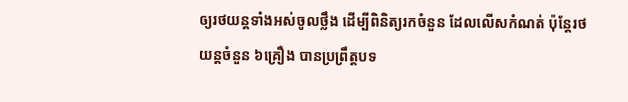ឲ្យរថយន្តទាំងអស់ចូលថ្លឹង ដើម្បីពិនិត្យរកចំនួន ដែលលើសកំណត់ ប៉ុន្តែរថយន្តចំនួន ៦គ្រឿង បានប្រព្រឹត្តបទ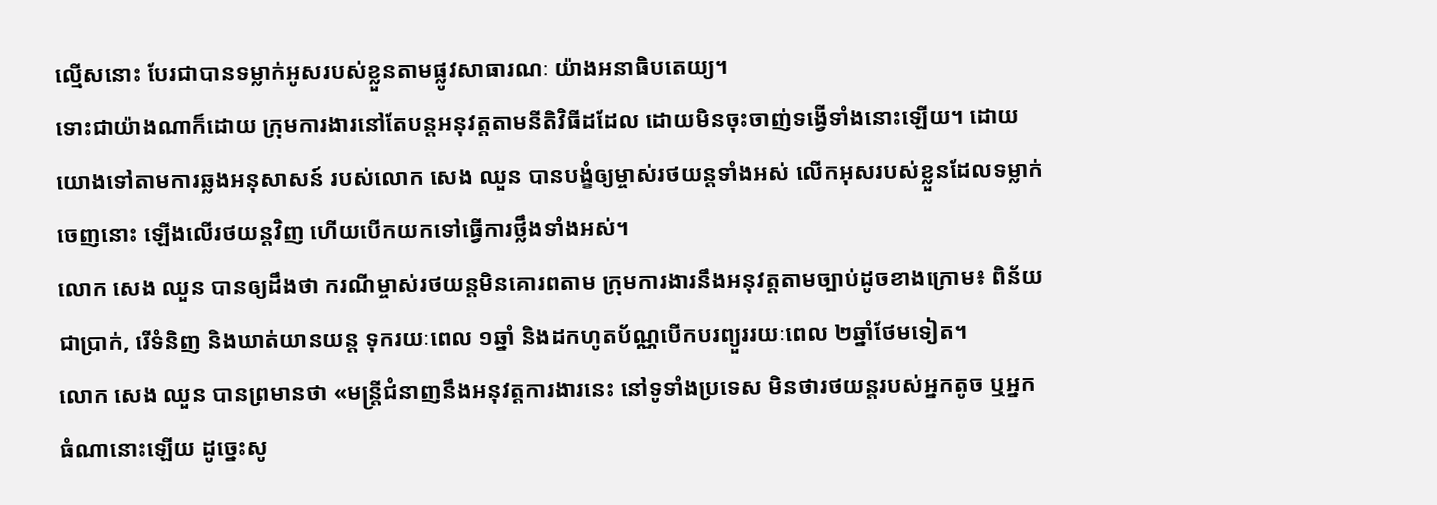ល្មើសនោះ បែរជាបានទម្លាក់អូសរបស់ខ្លួនតាមផ្លូវសាធារណៈ យ៉ាងអនាធិបតេយ្យ។
ទោះជាយ៉ាងណាក៏ដោយ ក្រុមការងារនៅតែបន្តអនុវត្តតាមនីតិវិធីដដែល ដោយមិនចុះចាញ់ទង្វើទាំងនោះឡើយ។ ដោយយោងទៅតាមការឆ្លងអនុសាសន៍ របស់លោក សេង ឈួន បានបង្ខំឲ្យម្ចាស់រថយន្តទាំងអស់ លើកអុសរបស់ខ្លួនដែលទម្លាក់ចេញនោះ ឡើងលើរថយន្តវិញ ហើយបើកយកទៅធ្វើការថ្លឹងទាំងអស់។
លោក សេង ឈួន បានឲ្យដឹងថា ករណីម្ចាស់រថយន្តមិនគោរពតាម ក្រុមការងារនឹងអនុវត្តតាមច្បាប់ដូចខាងក្រោម៖ ពិន័យជាប្រាក់, រើទំនិញ និងឃាត់យានយន្ត ទុករយៈពេល ១ឆ្នាំ និងដកហូតប័ណ្ណបើកបរព្យួររយៈពេល ២ឆ្នាំថែមទៀត។
លោក សេង ឈួន បានព្រមានថា «មន្រ្តីជំនាញនឹងអនុវត្តការងារនេះ នៅទូទាំងប្រទេស មិនថារថយន្តរបស់អ្នកតូច ឬអ្នកធំណានោះឡើយ ដូច្នេះសូ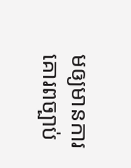មឲ្យមានការគោរពច្បាប់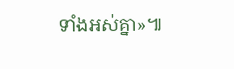ទាំងអស់គ្នា»៕